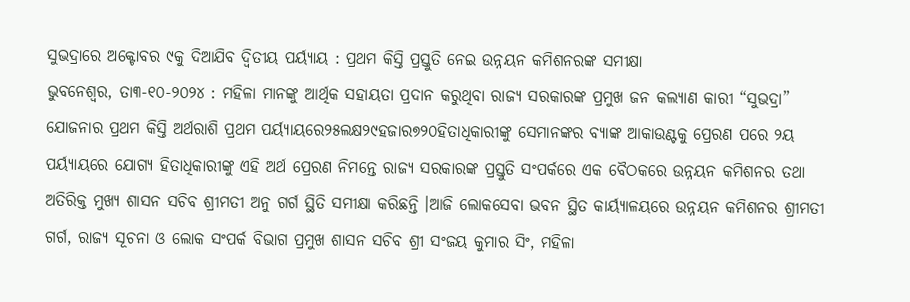ସୁଭଦ୍ରାରେ ଅକ୍ଟୋବର ୯କୁ ଦିଆଯିବ ଦ୍ୱିତୀୟ ପର୍ୟ୍ୟାୟ : ପ୍ରଥମ କିସ୍ତି ପ୍ରସ୍ତୁତି ନେଇ ଉନ୍ନୟନ କମିଶନରଙ୍କ ସମୀକ୍ଷା
ଭୁବନେଶ୍ୱର, ତା୩-୧୦-୨୦୨୪ : ମହିଳା ମାନଙ୍କୁ ଆର୍ଥିକ ସହାୟତା ପ୍ରଦାନ କରୁଥିବା ରାଜ୍ୟ ସରକାରଙ୍କ ପ୍ରମୁଖ ଜନ କଲ୍ୟାଣ କାରୀ “ସୁଭଦ୍ରା” ଯୋଜନାର ପ୍ରଥମ କିସ୍ତି ଅର୍ଥରାଶି ପ୍ରଥମ ପର୍ୟ୍ୟାୟରେ୨୫ଲକ୍ଷ୨୯ହଜାର୭୨୦ହିତାଧିକାରୀଙ୍କୁ ସେମାନଙ୍କର ବ୍ୟାଙ୍କ ଆକାଉଣ୍ଟକୁ ପ୍ରେରଣ ପରେ ୨ୟ ପର୍ୟ୍ୟାୟରେ ଯୋଗ୍ୟ ହିତାଧିକାରୀଙ୍କୁ ଏହି ଅର୍ଥ ପ୍ରେରଣ ନିମନ୍ତେ ରାଜ୍ୟ ସରକାରଙ୍କ ପ୍ରସ୍ତୁତି ସଂପର୍କରେ ଏକ ବୈଠକରେ ଉନ୍ନୟନ କମିଶନର ତଥା ଅତିରିକ୍ତ ମୁଖ୍ୟ ଶାସନ ସଚିବ ଶ୍ରୀମତୀ ଅନୁ ଗର୍ଗ ସ୍ଥିତି ସମୀକ୍ଷା କରିଛନ୍ତି ।ଆଜି ଲୋକସେବା ଭବନ ସ୍ଥିତ କାର୍ୟ୍ୟାଳୟରେ ଉନ୍ନୟନ କମିଶନର ଶ୍ରୀମତୀ ଗର୍ଗ, ରାଜ୍ୟ ସୂଚନା ଓ ଲୋକ ସଂପର୍କ ବିଭାଗ ପ୍ରମୁଖ ଶାସନ ସଚିବ ଶ୍ରୀ ସଂଜୟ କୁମାର ସିଂ, ମହିଳା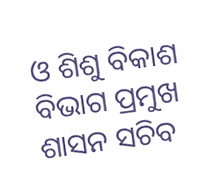ଓ ଶିଶୁ ବିକାଶ ବିଭାଗ ପ୍ରମୁଖ ଶାସନ ସଚିବ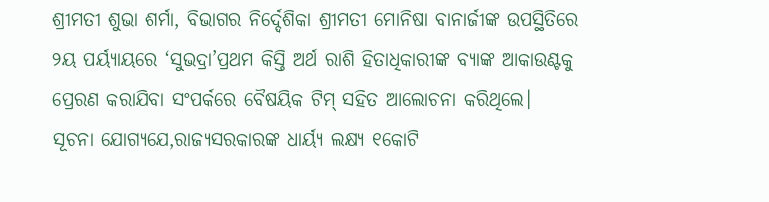ଶ୍ରୀମତୀ ଶୁଭା ଶର୍ମା, ବିଭାଗର ନିର୍ଦ୍ଦେଶିକା ଶ୍ରୀମତୀ ମୋନିଷା ବାନାର୍ଜୀଙ୍କ ଉପସ୍ଥିତିରେ ୨ୟ ପର୍ୟ୍ୟାୟରେ ‘ସୁଭଦ୍ରା’ପ୍ରଥମ କିସ୍ତି ଅର୍ଥ ରାଶି ହିତାଧିକାରୀଙ୍କ ବ୍ୟାଙ୍କ ଆକାଉଣ୍ଟକୁ ପ୍ରେରଣ କରାଯିବା ସଂପର୍କରେ ବୈଷୟିକ ଟିମ୍ ସହିତ ଆଲୋଚନା କରିଥିଲେ।
ସୂଚନା ଯୋଗ୍ୟଯେ,ରାଜ୍ୟସରକାରଙ୍କ ଧାର୍ୟ୍ୟ ଲକ୍ଷ୍ୟ ୧କୋଟି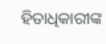ହିତାଧିକାରୀଙ୍କ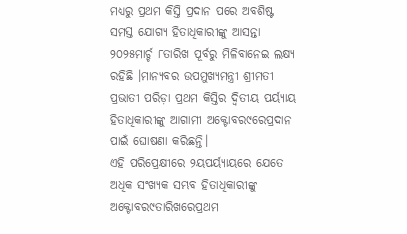ମଧ୍ୟରୁ ପ୍ରଥମ କିସ୍ତି ପ୍ରଦାନ ପରେ ଅବଶିଷ୍ଟ ସମସ୍ତ ଯୋଗ୍ୟ ହିତାଧିକାରୀଙ୍କୁ ଆସନ୍ତା ୨୦୨୫ମାର୍ଚ୍ଚ ୮ତାରିଖ ପୂର୍ବରୁ ମିଳିବାନେଇ ଲକ୍ଷ୍ୟ ରହିଛି ।ମାନ୍ୟବର ଉପମୁଖ୍ୟମନ୍ତ୍ରୀ ଶ୍ରୀମତୀ ପ୍ରଭାତୀ ପରିଡ଼ା ପ୍ରଥମ କିସ୍ତିର ଦ୍ୱିତୀୟ ପର୍ୟ୍ୟାୟ ହିତାଧିକାରୀଙ୍କୁ ଆଗାମୀ ଅକ୍ଟୋବର୯ରେପ୍ରଦାନ ପାଇଁ ଘୋଷଣା କରିଛନ୍ତି।
ଏହି ପରିପ୍ରେକ୍ଷୀରେ ୨ୟପର୍ୟ୍ୟାୟରେ ଯେତେ ଅଧିକ ସଂଖ୍ୟକ ସମ୍ଭବ ହିତାଧିକାରୀଙ୍କୁ ଅକ୍ଟୋବର୯ତାରିଖରେପ୍ରଥମ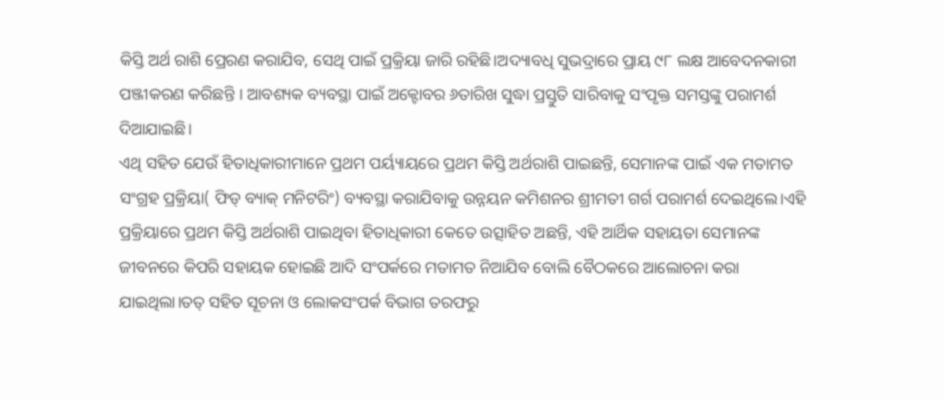କିସ୍ତି ଅର୍ଥ ରାଶି ପ୍ରେରଣ କରାଯିବ, ସେଥି ପାଇଁ ପ୍ରକ୍ରିୟା ଜାରି ରହିଛି।ଅଦ୍ୟାବଧି ସୁଭଦ୍ରାରେ ପ୍ରାୟ ୯୮ ଲକ୍ଷ ଆବେଦନକାରୀ ପଞ୍ଜୀକରଣ କରିଛନ୍ତି । ଆବଶ୍ୟକ ବ୍ୟବସ୍ଥା ପାଇଁ ଅକ୍ଟୋବର ୬ତାରିଖ ସୁଦ୍ଧା ପ୍ରସ୍ତୁତି ସାରିବାକୁ ସଂପୃକ୍ତ ସମସ୍ତଙ୍କୁ ପରାମର୍ଶ ଦିଆଯାଇଛି।
ଏଥି ସହିତ ଯେଉଁ ହିତାଧିକାରୀମାନେ ପ୍ରଥମ ପର୍ୟ୍ୟାୟରେ ପ୍ରଥମ କିସ୍ତି ଅର୍ଥରାଶି ପାଇଛନ୍ତି, ସେମାନଙ୍କ ପାଇଁ ଏକ ମତାମତ ସଂଗ୍ରହ ପ୍ରକ୍ରିୟା( ଫିଡ୍ ବ୍ୟାକ୍ ମନିଟରିଂ) ବ୍ୟବସ୍ଥା କରାଯିବାକୁ ଉନ୍ନୟନ କମିଶନର ଶ୍ରୀମତୀ ଗର୍ଗ ପରାମର୍ଶ ଦେଇଥିଲେ।ଏହି ପ୍ରକ୍ରିୟାରେ ପ୍ରଥମ କିସ୍ତି ଅର୍ଥରାଶି ପାଇଥିବା ହିତାଧିକାରୀ କେତେ ଉତ୍ସାହିତ ଅଛନ୍ତି, ଏହି ଆର୍ଥିକ ସହାୟତା ସେମାନଙ୍କ ଜୀବନରେ କିପରି ସହାୟକ ହୋଇଛି ଆଦି ସଂପର୍କରେ ମତାମତ ନିଆଯିବ ବୋଲି ବୈଠକରେ ଆଲୋଚନା କରା ଯାଇଥିଲା।ତତ୍ ସହିତ ସୂଚନା ଓ ଲୋକସଂପର୍କ ବିଭାଗ ତରଫରୁ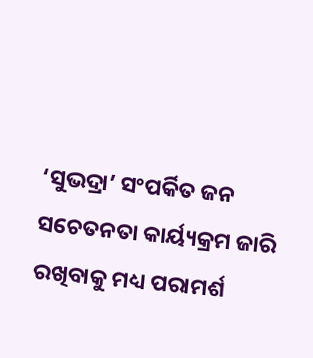‘ସୁଭଦ୍ରା’ ସଂପର୍କିତ ଜନ ସଚେତନତା କାର୍ୟ୍ୟକ୍ରମ ଜାରି ରଖିବାକୁ ମଧ୍ୟ ପରାମର୍ଶ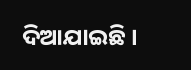ଦିଆଯାଇଛି ।